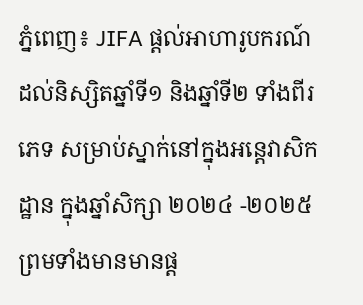ភ្នំពេញ៖ JIFA ផ្តល់អាហារូបករណ៍ដល់និស្សិតឆ្នាំទី១ និងឆ្នាំទី២ ទាំងពីរភេទ សម្រាប់ស្នាក់នៅក្នុងអន្តេវាសិកដ្ឋាន ក្នុងឆ្នាំសិក្សា ២០២៤ -២០២៥ ព្រមទាំងមានមានផ្ត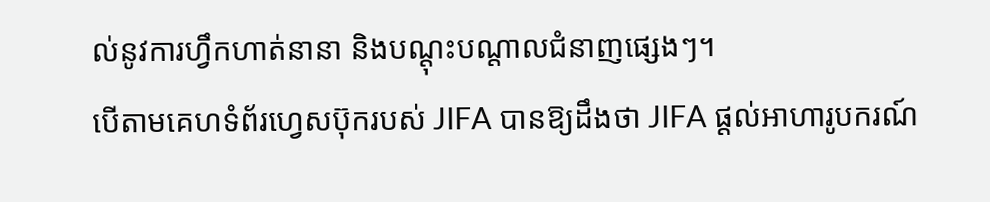ល់នូវការហ្វឹកហាត់នានា និងបណ្តុះបណ្តាលជំនាញផ្សេងៗ។
បើតាមគេហទំព័រហ្វេសប៊ុករបស់ JIFA បានឱ្យដឹងថា JIFA ផ្តល់អាហារូបករណ៍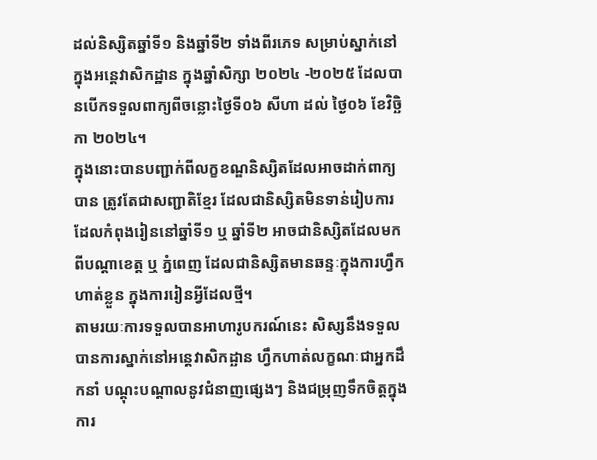ដល់និស្សិតឆ្នាំទី១ និងឆ្នាំទី២ ទាំងពីរភេទ សម្រាប់ស្នាក់នៅក្នុងអន្តេវាសិកដ្ឋាន ក្នុងឆ្នាំសិក្សា ២០២៤ -២០២៥ ដែលបានបើកទទួលពាក្យពីចន្លោះថ្ងៃទី០៦ សីហា ដល់ ថ្ងៃ០៦ ខែវិច្ឆិកា ២០២៤។
ក្នុងនោះបានបញ្ជាក់ពីលក្ខខណ្ឌនិស្សិតដែលអាចដាក់ពាក្យបាន ត្រូវតែជាសញ្ជាតិខ្មែរ ដែលជានិស្សិតមិនទាន់រៀបការ ដែលកំពុងរៀននៅឆ្នាំទី១ ឬ ឆ្នាំទី២ អាចជានិស្សិតដែលមកពីបណ្តាខេត្ត ឬ ភ្នំពេញ ដែលជានិស្សិតមានឆន្ទៈក្នុងការហ្វឹកហាត់ខ្លួន ក្នុងការរៀនអ្វីដែលថ្មី។
តាមរយៈការទទួលបានអាហារូបករណ៍នេះ សិស្សនឹងទទួលបានការស្នាក់នៅអន្តេវាសិកដ្ឆាន ហ្វឹកហាត់លក្ខណៈជាអ្នកដឹកនាំ បណ្តុះបណ្តាលនូវជំនាញផ្សេងៗ និងជម្រុញទឹកចិត្តក្នុងការ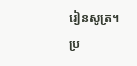រៀនសូត្រ។
ប្រ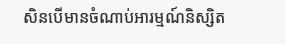សិនបើមានចំណាប់អារម្មណ៍និស្សិត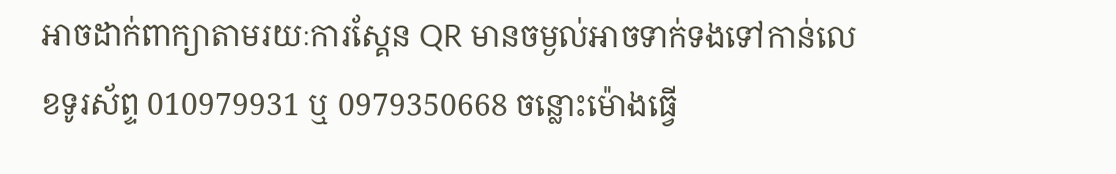អាចដាក់ពាក្យាតាមរយៈការស្គែន QR មានចម្ងល់អាចទាក់ទងទៅកាន់លេខទូរស័ព្ទ 010979931 ឬ 0979350668 ចន្លោះម៉ោងធ្វើ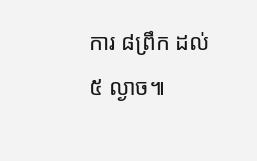ការ ៨ព្រឹក ដល់ ៥ ល្ងាច៕